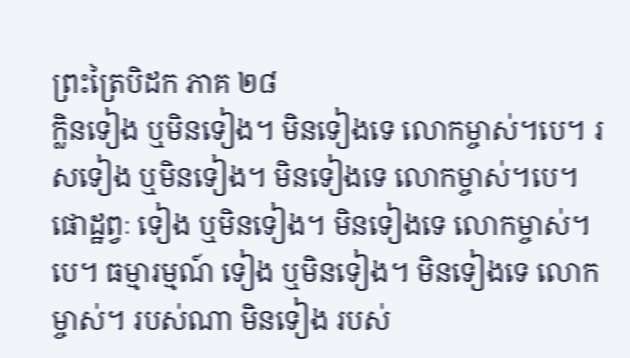ព្រះត្រៃបិដក ភាគ ២៨
ក្លិនទៀង ឬមិនទៀង។ មិនទៀងទេ លោកម្ចាស់។បេ។ រសទៀង ឬមិនទៀង។ មិនទៀងទេ លោកម្ចាស់។បេ។ ផោដ្ឋព្វៈ ទៀង ឬមិនទៀង។ មិនទៀងទេ លោកម្ចាស់។បេ។ ធម្មារម្មណ៍ ទៀង ឬមិនទៀង។ មិនទៀងទេ លោកម្ចាស់។ របស់ណា មិនទៀង របស់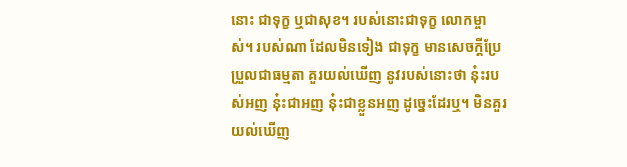នោះ ជាទុក្ខ ឬជាសុខ។ របស់នោះជាទុក្ខ លោកម្ចាស់។ របស់ណា ដែលមិនទៀង ជាទុក្ខ មានសេចក្តីប្រែប្រួលជាធម្មតា គួរយល់ឃើញ នូវរបស់នោះថា នុ៎ះរបស់អញ នុ៎ះជាអញ នុ៎ះជាខ្លួនអញ ដូច្នេះដែរឬ។ មិនគួរយល់ឃើញ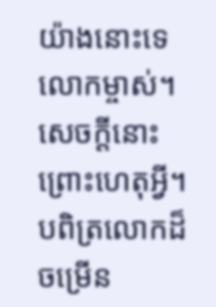យ៉ាងនោះទេ លោកម្ចាស់។ សេចក្តីនោះ ព្រោះហេតុអ្វី។ បពិត្រលោកដ៏ចម្រើន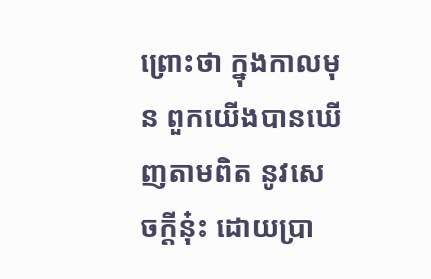ព្រោះថា ក្នុងកាលមុន ពួកយើងបានឃើញតាមពិត នូវសេចក្តីនុ៎ះ ដោយប្រា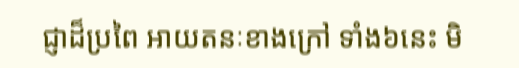ជ្ញាដ៏ប្រពៃ អាយតនៈខាងក្រៅ ទាំង៦នេះ មិ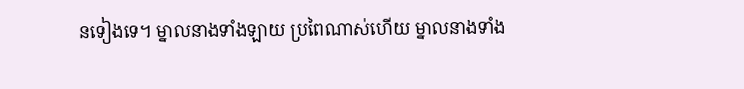នទៀងទេ។ ម្នាលនាងទាំងឡាយ ប្រពៃណាស់ហើយ ម្នាលនាងទាំង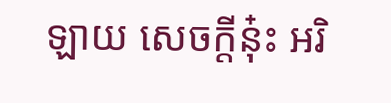ឡាយ សេចក្តីនុ៎ះ អរិ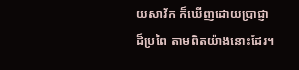យសាវ័ក ក៏ឃើញដោយប្រាជ្ញាដ៏ប្រពៃ តាមពិតយ៉ាងនោះដែរ។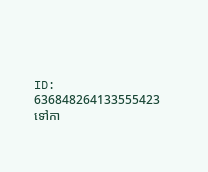ID: 636848264133555423
ទៅកា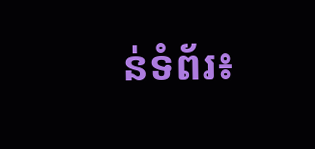ន់ទំព័រ៖